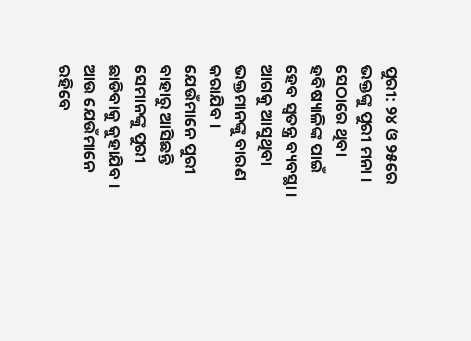ପୁରୀ: ୨୪ ଓ ୨୫ରେ ଭକ୍ତଙ୍କୁ ପୁରୀ ମନା । ସେଠାରେ ଥିବା ହବିଷ୍ୟାଳିଙ୍କ ପାଇଁ ହେବ ସ୍ୱତନ୍ତ୍ର ବ୍ୟବସ୍ଥା । ଆଗକୁ ଆସୁଥିବା ଭକ୍ତମାନଙ୍କୁ ବାରଣ କରାଯିବ । ଯେଉଁମାନେ ପୁରୀ ବାହାରୁ ଆସିଛନ୍ତି ସେମାନଙ୍କୁ ପୁରୀ ଛାଡିବାକୁ କୁହାଯିବ । ଆଉ ଯେଉଁମାନେ ରହିବେ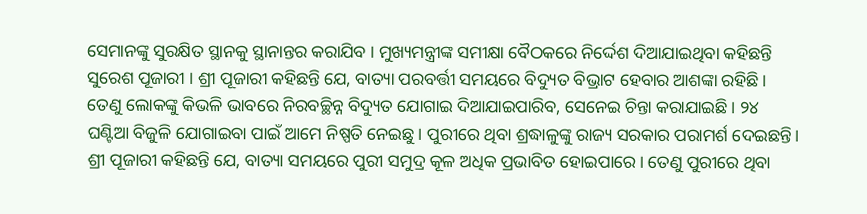ସେମାନଙ୍କୁ ସୁରକ୍ଷିତ ସ୍ଥାନକୁ ସ୍ଥାନାନ୍ତର କରାଯିବ । ମୁଖ୍ୟମନ୍ତ୍ରୀଙ୍କ ସମୀକ୍ଷା ବୈଠକରେ ନିର୍ଦ୍ଦେଶ ଦିଆଯାଇଥିବା କହିଛନ୍ତି ସୁରେଶ ପୂଜାରୀ । ଶ୍ରୀ ପୂଜାରୀ କହିଛନ୍ତି ଯେ, ବାତ୍ୟା ପରବର୍ତ୍ତୀ ସମୟରେ ବିଦ୍ୟୁତ ବିଭ୍ରାଟ ହେବାର ଆଶଙ୍କା ରହିଛି। ତେଣୁ ଲୋକଙ୍କୁ କିଭଳି ଭାବରେ ନିରବଚ୍ଛିନ୍ନ ବିଦ୍ୟୁତ ଯୋଗାଇ ଦିଆଯାଇପାରିବ, ସେନେଇ ଚିନ୍ତା କରାଯାଇଛି। ୨୪ ଘଣ୍ଟିଆ ବିଜୁଳି ଯୋଗାଇବା ପାଇଁ ଆମେ ନିଷ୍ପତି ନେଇଛୁ। ପୁରୀରେ ଥିବା ଶ୍ରଦ୍ଧାଳୁଙ୍କୁ ରାଜ୍ୟ ସରକାର ପରାମର୍ଶ ଦେଇଛନ୍ତି। ଶ୍ରୀ ପୂଜାରୀ କହିଛନ୍ତି ଯେ, ବାତ୍ୟା ସମୟରେ ପୁରୀ ସମୁଦ୍ର କୂଳ ଅଧିକ ପ୍ରଭାବିତ ହୋଇପାରେ। ତେଣୁ ପୁରୀରେ ଥିବା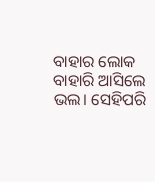ବାହାର ଲୋକ ବାହାରି ଆସିଲେ ଭଲ। ସେହିପରି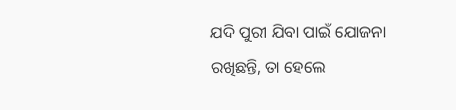ଯଦି ପୁରୀ ଯିବା ପାଇଁ ଯୋଜନା ରଖିଛନ୍ତି, ତା ହେଲେ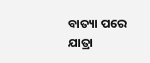ବାତ୍ୟା ପରେ ଯାତ୍ରା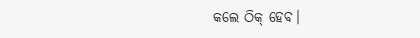କଲେ ଠିକ୍ ହେବ।